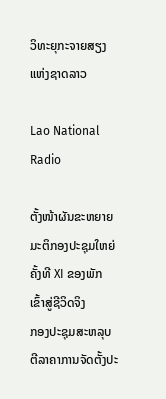ວິທະຍຸກະຈາຍສຽງແຫ່ງຊາດລາວ

Lao National Radio

ຕັ້ງໜ້າຜັນຂະຫຍາຍມະຕິກອງປະຊຸມໃຫຍ່ ຄັ້ງທີ XI ຂອງພັກ ເຂົ້າສູ່ຊີວິດຈິງ
ກອງປະຊຸມສະຫລຸບຕີລາຄາການຈັດຕັ້ງປະ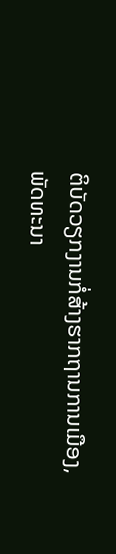ຕິບັດວຽກງານກໍ່ສ້າງຮາກຖານການເມືອງ, ພັດທະນາ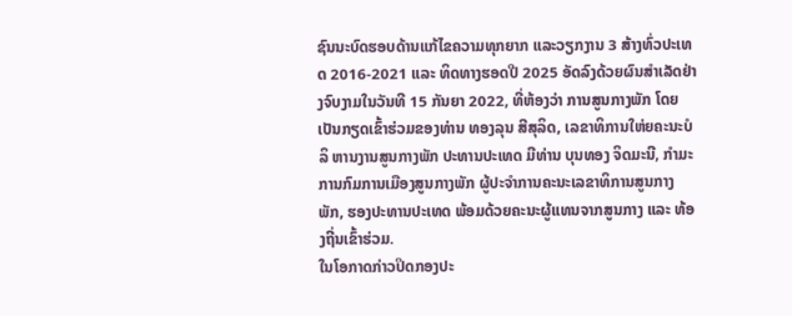ຊົນນະບົດຮອບດ້ານແກ້ໄຂຄວາມທຸກຍາກ ແລະວຽກງານ 3 ສ້າງທົ່ວປະເທດ 2016-2021 ແລະ ທິດທາງຮອດປີ 2025 ອັດລົງດ້ວຍຜົນສໍາເລັດຢ່າງຈົບງາມໃນວັນທີ 15 ກັນຍາ 2022, ທີ່ຫ້ອງວ່າ ການສູນກາງພັກ ໂດຍເປັນກຽດເຂົ້າຮ່ວມຂອງທ່ານ ທອງລຸນ ສີສຸລິດ, ເລຂາທິການໃຫ່ຍຄະນະບໍລິ ຫານງານສູນກາງພັກ ປະທານປະເທດ ມີທ່ານ ບຸນທອງ ຈິດມະນີ, ກຳມະການກົມການເມືອງສູນກາງພັກ ຜູ້ປະຈໍາການຄະນະເລຂາທິການສູນກາງພັກ, ຮອງປະທານປະເທດ ພ້ອມດ້ວຍຄະນະຜູ້ແທນຈາກສູນກາງ ແລະ ທ້ອງຖີ່ນເຂົ້າຮ່ວມ.
ໃນໂອກາດກ່າວປິດກອງປະ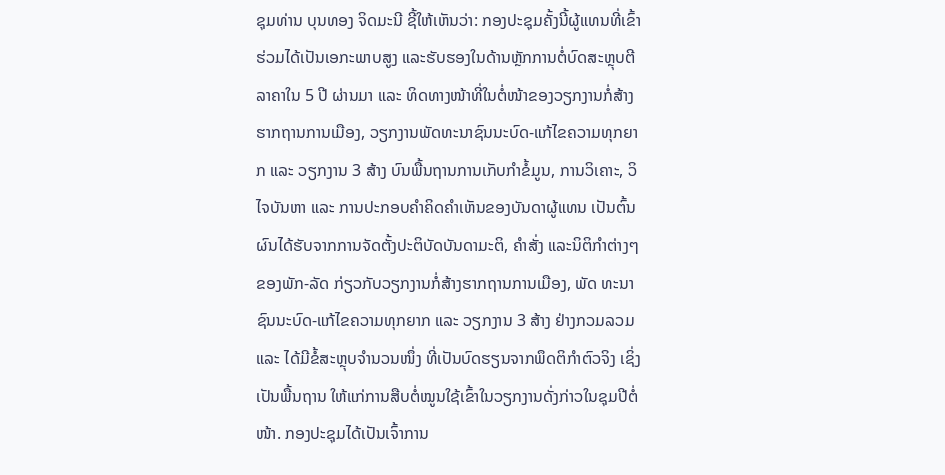ຊຸມທ່ານ ບຸນທອງ ຈິດມະນີ ຊີ້ໃຫ້ເຫັນວ່າ: ກອງປະຊຸມຄັ້ງນີ້ຜູ້ແທນທີ່ເຂົ້າຮ່ວມໄດ້ເປັນເອກະພາບສູງ ແລະຮັບຮອງໃນດ້ານຫຼັກການຕໍ່ບົດສະຫຼຸບຕີລາຄາໃນ 5 ປີ ຜ່ານມາ ແລະ ທິດທາງໜ້າທີ່ໃນຕໍ່ໜ້າຂອງວຽກງານກໍ່ສ້າງຮາກຖານການເມືອງ, ວຽກງານພັດທະນາຊົນນະບົດ-ແກ້ໄຂຄວາມທຸກຍາກ ແລະ ວຽກງານ 3 ສ້າງ ບົນພື້ນຖານການເກັບກຳຂໍ້ມູນ, ການວິເຄາະ, ວິໄຈບັນຫາ ແລະ ການປະກອບຄຳຄິດຄຳເຫັນຂອງບັນດາຜູ້ແທນ ເປັນຕົ້ນຜົນໄດ້ຮັບຈາກການຈັດຕັ້ງປະຕິບັດບັນດາມະຕິ, ຄຳສັ່ງ ແລະນິຕິກໍາຕ່າງໆຂອງພັກ-ລັດ ກ່ຽວກັບວຽກງານກໍ່ສ້າງຮາກຖານການເມືອງ, ພັດ ທະນາຊົນນະບົດ-ແກ້ໄຂຄວາມທຸກຍາກ ແລະ ວຽກງານ 3 ສ້າງ ຢ່າງກວມລວມ ແລະ ໄດ້ມີຂໍ້ສະຫຼຸບຈຳນວນໜຶ່ງ ທີ່ເປັນບົດຮຽນຈາກພຶດຕິກໍາຕົວຈິງ ເຊິ່ງເປັນພື້ນຖານ ໃຫ້ແກ່ການສືບຕໍ່ໝູນໃຊ້ເຂົ້າໃນວຽກງານດັ່ງກ່າວໃນຊຸມປີຕໍ່ໜ້າ. ກອງປະຊຸມໄດ້ເປັນເຈົ້າການ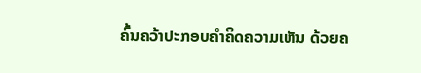ຄົ້ນຄວ້າປະກອບຄໍາຄິດຄວາມເຫັນ ດ້ວຍຄ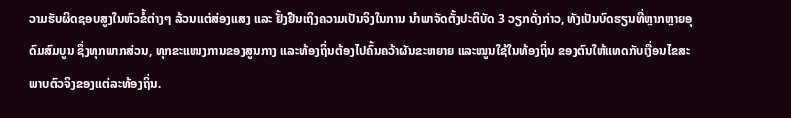ວາມຮັບຜິດຊອບສູງໃນຫົວຂໍ້ຕ່າງໆ ລ້ວນແຕ່ສ່ອງແສງ ແລະ ຢັ້ງຢືນເຖິງຄວາມເປັນຈິງໃນການ ນໍາພາຈັດຕັ້ງປະຕິບັດ 3 ວຽກດັ່ງກ່າວ, ທັງເປັນບົດຮຽນທີ່ຫຼາກຫຼາຍອຸດົມສົມບູນ ຊຶ່ງທຸກພາກສ່ວນ, ທຸກຂະແໜງການຂອງສູນກາງ ແລະທ້ອງຖິ່ນຕ້ອງໄປຄົ້ນຄວ້າຜັນຂະຫຍາຍ ແລະໝູນໃຊ້ໃນທ້ອງຖິ່ນ ຂອງຕົນໃຫ້ແທດກັບເງື່ອນໄຂສະພາບຕົວຈິງຂອງແຕ່ລະທ້ອງຖິ່ນ.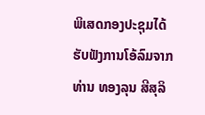ພິເສດກອງປະຊຸມໄດ້ຮັບຟັງການໂອ້ລົມຈາກທ່ານ ທອງລຸນ ສີສຸລິ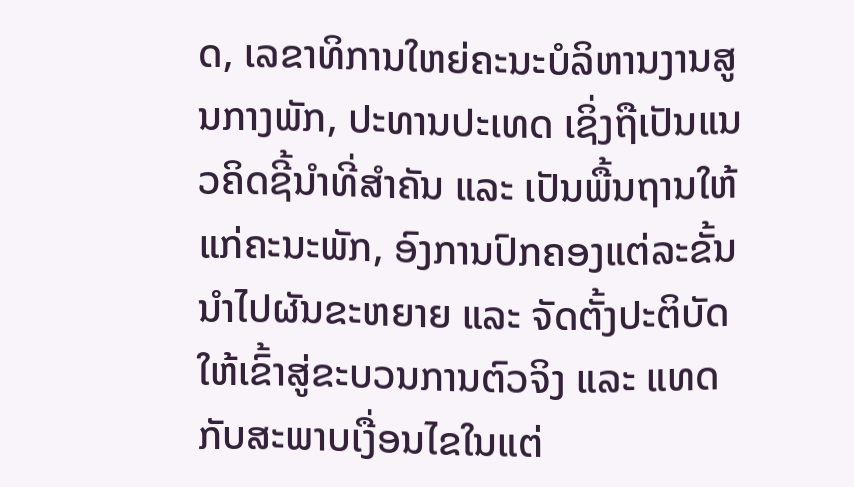ດ, ເລຂາທິການໃຫຍ່ຄະນະບໍລິຫານງານສູນກາງພັກ, ປະທານປະເທດ ເຊິ່ງຖືເປັນແນວຄິດຊີ້ນຳທີ່ສຳຄັນ ແລະ ເປັນພື້ນຖານໃຫ້ແກ່ຄະນະພັກ, ອົງການປົກຄອງແຕ່ລະຂັ້ນ ນໍາໄປຜັນຂະຫຍາຍ ແລະ ຈັດຕັ້ງປະຕິບັດໃຫ້ເຂົ້າສູ່ຂະບວນການຕົວຈິງ ແລະ ແທດກັບສະພາບເງື່ອນໄຂໃນແຕ່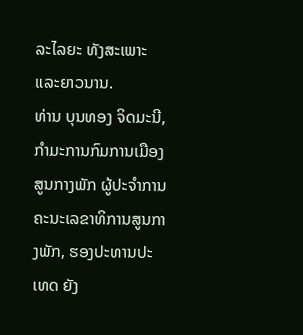ລະໄລຍະ ທັງສະເພາະ ແລະຍາວນານ.
ທ່ານ ບຸນທອງ ຈິດມະນີ, ກຳມະການກົມການເມືອງສູນກາງພັກ ຜູ້ປະຈໍາການຄະນະເລຂາທິການສູນກາງພັກ, ຮອງປະທານປະເທດ ຍັງ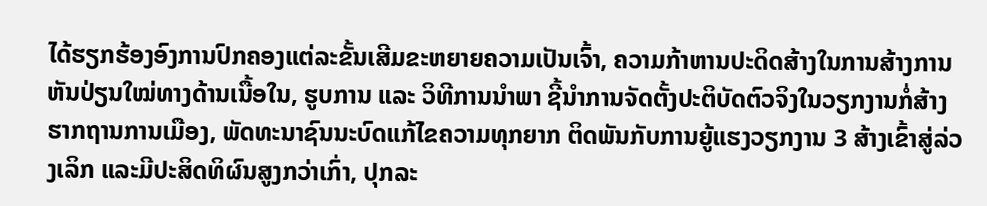ໄດ້ຮຽກຮ້ອງອົງການປົກຄອງແຕ່ລະຂັ້ນເສີມຂະຫຍາຍຄວາມເປັນເຈົ້າ, ຄວາມກ້າຫານປະດິດສ້າງໃນການສ້າງການຫັນປ່ຽນໃໝ່ທາງດ້ານເນື້ອໃນ, ຮູບການ ແລະ ວິທີການນຳພາ ຊີ້ນຳການຈັດຕັ້ງປະຕິບັດຕົວຈິງໃນວຽກງານກໍ່ສ້າງຮາກຖານການເມືອງ, ພັດທະນາຊົນນະບົດແກ້ໄຂຄວາມທຸກຍາກ ຕິດພັນກັບການຍູ້ແຮງວຽກງານ 3 ສ້າງເຂົ້າສູ່ລ່ວງເລິກ ແລະມີປະສິດທິຜົນສູງກວ່າເກົ່າ, ປຸກລະ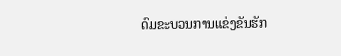ດົມຂະບວນການແຂ່ງຂັນຮັກ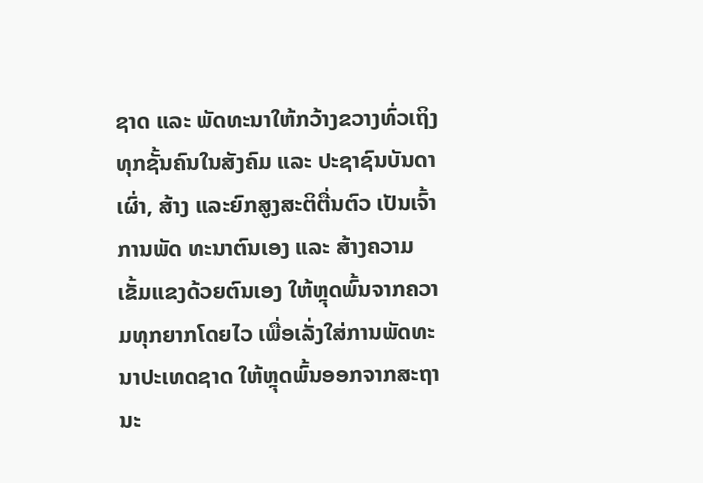ຊາດ ແລະ ພັດທະນາໃຫ້ກວ້າງຂວາງທົ່ວເຖິງທຸກຊັ້ນຄົນໃນສັງຄົມ ແລະ ປະຊາຊົນບັນດາເຜົ່າ, ສ້າງ ແລະຍົກສູງສະຕິຕື່ນຕົວ ເປັນເຈົ້າການພັດ ທະນາຕົນເອງ ແລະ ສ້າງຄວາມເຂັ້ມແຂງດ້ວຍຕົນເອງ ໃຫ້ຫຼຸດພົ້ນຈາກຄວາມທຸກຍາກໂດຍໄວ ເພື່ອເລັ່ງໃສ່ການພັດທະນາປະເທດຊາດ ໃຫ້ຫຼຸດພົ້ນອອກຈາກສະຖານະ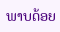ພາບດ້ອຍ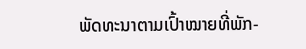ພັດທະນາຕາມເປົ້າໝາຍທີ່ພັກ-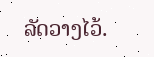ລັດວາງໄວ້.